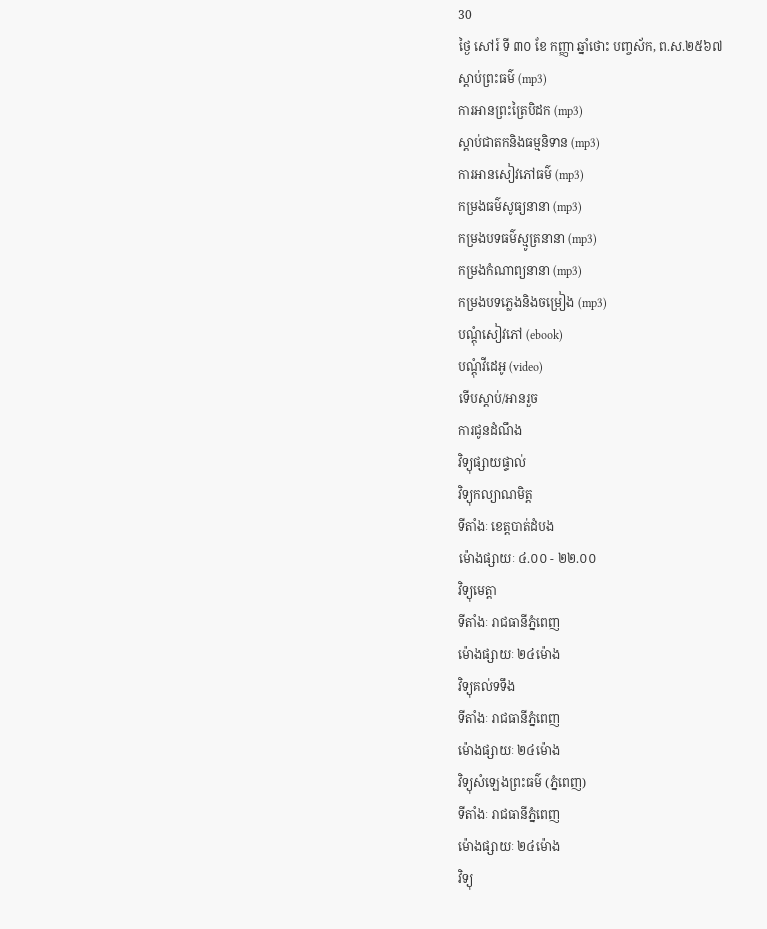30
ថ្ងៃ សៅរ៍ ទី ៣០ ខែ កញ្ញា ឆ្នាំថោះ បញ្ចស័ក, ព.ស.២៥៦៧
ស្តាប់ព្រះធម៌ (mp3)
ការអានព្រះត្រៃបិដក (mp3)
ស្តាប់ជាតកនិងធម្មនិទាន (mp3)
ការអានសៀវភៅធម៌ (mp3)
កម្រងធម៌សូធ្យនានា (mp3)
កម្រងបទធម៌ស្មូត្រនានា (mp3)
កម្រងកំណាព្យនានា (mp3)
កម្រងបទភ្លេងនិងចម្រៀង (mp3)
បណ្តុំសៀវភៅ (ebook)
បណ្តុំវីដេអូ (video)
ទើបស្តាប់/អានរួច
ការជូនដំណឹង
វិទ្យុផ្សាយផ្ទាល់
វិទ្យុកល្យាណមិត្ត
ទីតាំងៈ ខេត្តបាត់ដំបង
ម៉ោងផ្សាយៈ ៤.០០ - ២២.០០
វិទ្យុមេត្តា
ទីតាំងៈ រាជធានីភ្នំពេញ
ម៉ោងផ្សាយៈ ២៤ម៉ោង
វិទ្យុគល់ទទឹង
ទីតាំងៈ រាជធានីភ្នំពេញ
ម៉ោងផ្សាយៈ ២៤ម៉ោង
វិទ្យុសំឡេងព្រះធម៌ (ភ្នំពេញ)
ទីតាំងៈ រាជធានីភ្នំពេញ
ម៉ោងផ្សាយៈ ២៤ម៉ោង
វិទ្យុ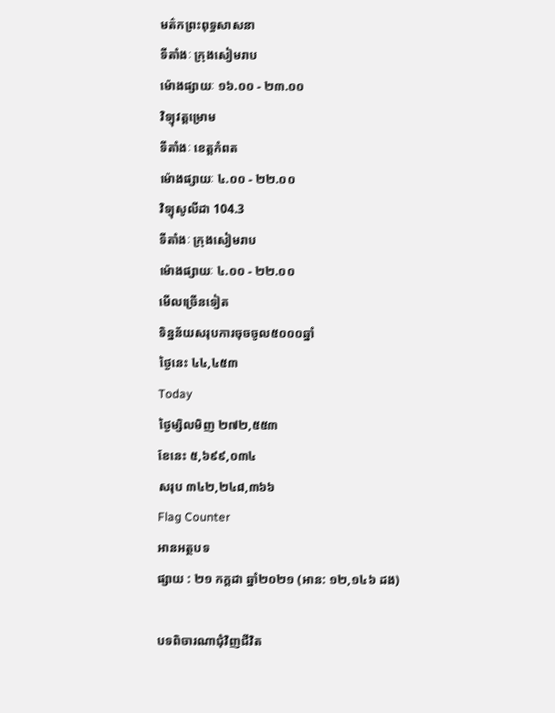មត៌កព្រះពុទ្ធសាសនា
ទីតាំងៈ ក្រុងសៀមរាប
ម៉ោងផ្សាយៈ ១៦.០០ - ២៣.០០
វិទ្យុវត្តម្រោម
ទីតាំងៈ ខេត្តកំពត
ម៉ោងផ្សាយៈ ៤.០០ - ២២.០០
វិទ្យុសូលីដា 104.3
ទីតាំងៈ ក្រុងសៀមរាប
ម៉ោងផ្សាយៈ ៤.០០ - ២២.០០
មើលច្រើនទៀត
ទិន្នន័យសរុបការចុចចូល៥០០០ឆ្នាំ
ថ្ងៃនេះ ៤៤,៤៥៣
Today
ថ្ងៃម្សិលមិញ ២៧២,៥៥៣
ខែនេះ ៥,៦៩៩,០៣៤
សរុប ៣៤២,២៤៨,៣៦៦
Flag Counter
អានអត្ថបទ
ផ្សាយ : ២១ កក្តដា ឆ្នាំ២០២១ (អាន: ១២,១៤៦ ដង)

បទពិចារណាជុំវិញជីវិត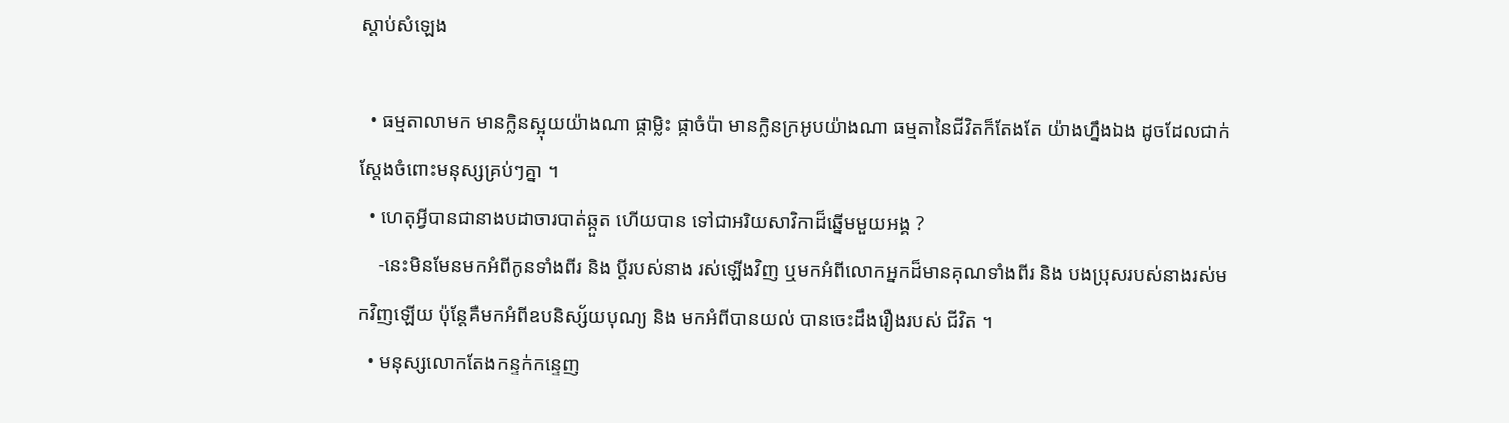ស្តាប់សំឡេង

  • ធម្មតាលាមក មានក្លិនស្អុយយ៉ាងណា ផ្កាម្លិះ ផ្កាចំប៉ា មានក្លិនក្រអូបយ៉ាងណា ធម្មតានៃជីវិតក៏តែងតែ យ៉ាងហ្នឹងឯង ដូចដែលជាក់ស្តែងចំពោះមនុស្សគ្រប់ៗគ្នា ។
  • ហេតុអ្វីបានជានាងបដាចារបាត់ឆ្កួត ហើយបាន ទៅជាអរិយសាវិកាដ៏ឆ្នើមមួយអង្គ ?
    -នេះមិនមែនមកអំពីកូនទាំងពីរ និង ប្តីរបស់នាង រស់ឡើងវិញ ឬមកអំពីលោកអ្នកដ៏មានគុណទាំងពីរ និង បងប្រុសរបស់នាងរស់មកវិញឡើយ ប៉ុន្តែគឺមកអំពីឧបនិស្ស័យបុណ្យ និង មកអំពីបានយល់ បានចេះដឹងរឿងរបស់ ជីវិត ។
  • មនុស្សលោកតែងកន្ទក់កន្ទេញ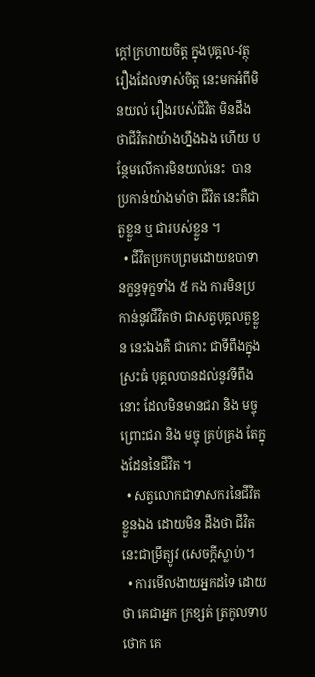ក្តៅក្រហាយចិត្ត ក្នុងបុគ្គល-វត្ថុ រឿងដែលទាស់ចិត្ត នេះមកអំពីមិនយល់ រឿងរបស់ជិវិត មិនដឹងថាជីវិតវាយ៉ាងហ្នឹងឯង ហើយ បន្ថែមលើការមិនយល់នេះ  បានប្រកាន់យ៉ាងមាំថា ជីវិត នេះគឺជាតួខ្លួន ឬ ជារបស់ខ្លួន ។
  • ជីវិតប្រកបព្រមដោយឧបាទានក្ខន្ធទុក្ខទាំង ៥ កង ការមិនប្រកាន់នូវជីវិតថា ជាសត្វបុគ្គលតួខ្លួន នេះឯងគឺ ជាកោះ ជាទីពឹងក្នុងស្រះធំ បុគ្គលបានដល់នូវទីពឹងនោះ ដែលមិនមានជរា និង មច្ចុ ព្រោះជរា និង មច្ចុ គ្រប់គ្រង តែក្នុងដែននៃជីវិត ។
  • សត្វលោកជាទាសករនៃជីវិតខ្លួនឯង ដោយមិន ដឹងថា ជីវិតនេះជាម្រឹត្យូវ (សេចក្ដីស្លាប់)។
  • ការមើលងាយអ្នកដទៃ ដោយថា គេជាអ្នក ក្រខ្សត់ ត្រកូលទាបថោក គេ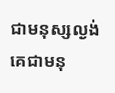ជាមនុស្សល្ងង់ គេជាមនុ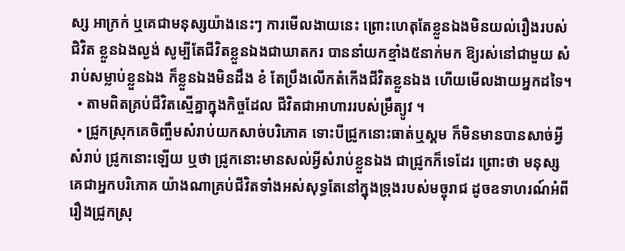ស្ស អាក្រក់ ឬគេជាមនុស្សយ៉ាងនេះៗ ការមើលងាយនេះ ព្រោះហេតុតែខ្លួនឯងមិនយល់រឿងរបស់ជិវិត ខ្លួនឯងល្ងង់ សូម្បីតែជីវិតខ្លួនឯងជាឃាតករ បាននាំយកខ្មាំង៥នាក់មក ឱ្យរស់នៅជាមួយ សំរាប់សម្លាប់ខ្លួនឯង ក៏ខ្លួនឯងមិនដឹង ខំ តែប្រឹងលើកតំកើងជីវិតខ្លួនឯង ហើយមើលងាយអ្នកដទៃ។
  • តាមពិតគ្រប់ជីវិតស្មើគ្នាក្នុងកិច្ចដែល ជីវិតជាអាហាររបស់ម្រឹត្យូវ ។
  • ជ្រូកស្រុកគេចិញ្ចឹមសំរាប់យកសាច់បរិភោគ ទោះបីជ្រូកនោះធាត់ឬស្គម ក៏មិនមានបានសាច់អ្វីសំរាប់ ជ្រូកនោះឡើយ ឬថា ជ្រូកនោះមានសល់អ្វីសំរាប់ខ្លួនឯង ជាជ្រូកក៏ទេដែរ ព្រោះថា មនុស្សគេជាអ្នកបរិភោគ យ៉ាងណាគ្រប់ជីវិតទាំងអស់សុទ្ធតែនៅក្នុងទ្រុងរបស់មច្ចុរាជ ដូចឧទាហរណ៍អំពីរឿងជ្រូកស្រុ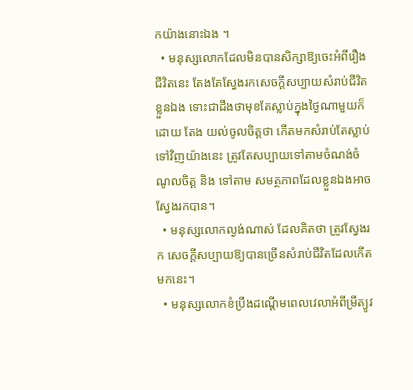កយ៉ាងនោះឯង ។
  • មនុស្សលោកដែលមិនបានសិក្សាឱ្យចេះអំពីរឿង ជីវិតនេះ តែងតែស្វែងរកសេចក្តីសប្បាយសំរាប់ជីវិតខ្លួនឯង ទោះជាដឹងថាមុខតែស្លាប់ក្នុងថ្ងៃណាមួយក៏ដោយ តែង យល់ចូលចិត្តថា កើតមកសំរាប់តែស្លាប់ទៅវិញយ៉ាងនេះ ត្រូវតែសប្បាយទៅតាមចំណង់ចំណូលចិត្ត និង ទៅតាម សមត្ថភាពដែលខ្លួនឯងអាចស្វែងរកបាន។
  • មនុស្សលោកល្ងង់ណាស់ ដែលគិតថា ត្រូវស្វែងរក សេចក្តីសប្បាយឱ្យបានច្រើនសំរាប់ជីវិតដែលកើតមកនេះ។
  • មនុស្សលោកខំប្រឹងដណ្តើមពេលវេលាអំពីម្រឹត្យូវ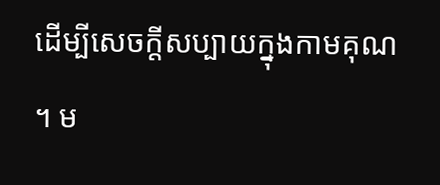ដើម្បីសេចក្តីសប្បាយក្នុងកាមគុណ ។ ម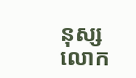នុស្សលោក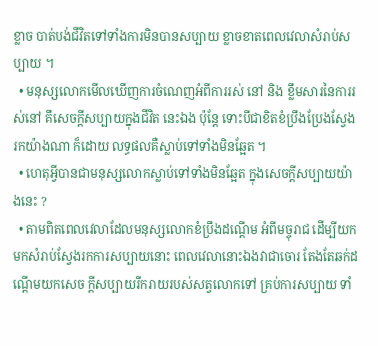ខ្លាច បាត់បង់ជីវិតទៅទាំងការមិនបានសប្បាយ ខ្លាចខាតពេលវេលាសំរាប់សប្បាយ ។
  • មនុស្សលោកមើលឃើញការចំណេញអំពីការរស់ នៅ និង ខ្លឹមសារនៃការរស់នៅ គឹសេចក្តីសប្បាយក្នុងជីវិត នេះឯង ប៉ុន្តែ ទោះបីជាខិតខំប្រឹងប្រែងស្វែងរកយ៉ាងណា ក៏ដោយ លទ្ធផលគឺស្លាប់ទៅទាំងមិនឆ្អែត ។
  • ហេតុអ្វីបានជាមនុស្សលោកស្លាប់ទៅទាំងមិនឆ្អែត ក្នុងសេចក្តីសប្បាយយ៉ាងនេះ ?
  • តាមពិតពេលវេលាដែលមនុស្សលោកខំប្រឹងដណ្តើម អំពីមច្ចុរាជ ដើម្បីយកមកសំរាប់ស្វែងរកការសប្បាយនោះ ពេលវេលានោះឯងវាជាចោរ តែងតែឆក់ដណ្តើមយកសេច ក្តីសប្បាយរីករាយរបស់សត្វលោកទៅ គ្រប់ការសប្បាយ ទាំ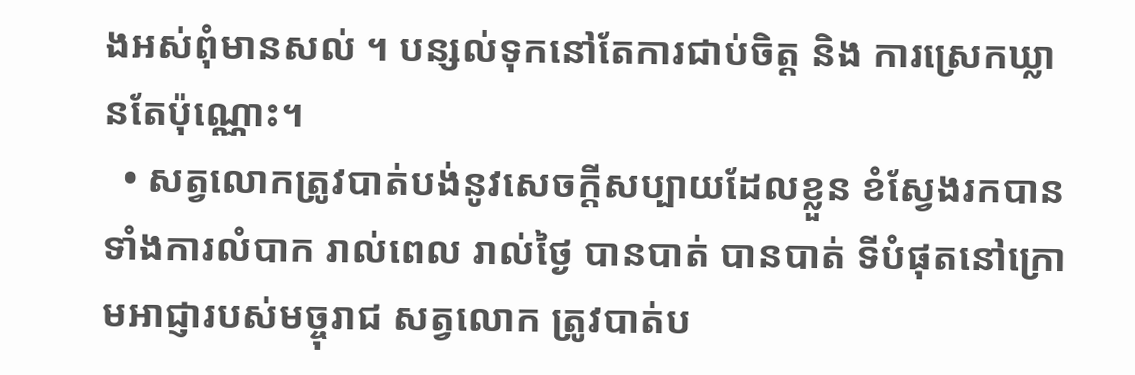ងអស់ពុំមានសល់ ។ បន្សល់ទុកនៅតែការជាប់ចិត្ត និង ការស្រេកឃ្លានតែប៉ុណ្ណោះ។
  • សត្វលោកត្រូវបាត់បង់នូវសេចក្តីសប្បាយដែលខ្លួន ខំស្វែងរកបានទាំងការលំបាក រាល់ពេល រាល់ថ្ងៃ បានបាត់ បានបាត់ ទីបំផុតនៅក្រោមអាជ្ញារបស់មច្ចុរាជ សត្វលោក ត្រូវបាត់ប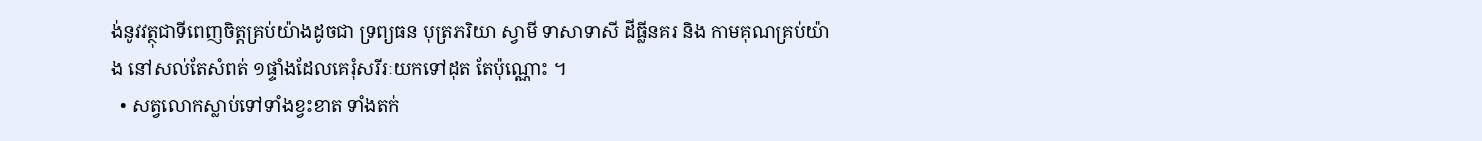ង់នូវវត្ថុជាទីពេញចិត្តគ្រប់យ៉ាងដូចជា ទ្រព្យធន បុត្រភរិយា ស្វាមី ទាសាទាសី ដីធ្លីនគរ និង កាមគុណគ្រប់យ៉ាង នៅសល់តែសំពត់ ១ផ្ទាំងដែលគេរុំសរីរៈយកទៅដុត តែប៉ុណ្ណោះ ។
  • សត្វលោកស្លាប់ទៅទាំងខ្វះខាត ទាំងតក់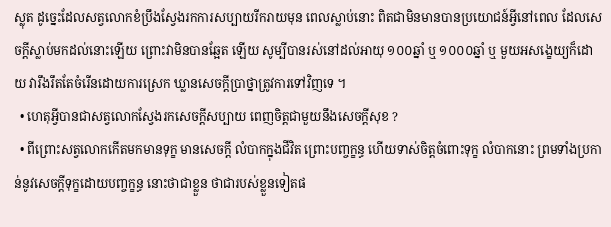ស្លុត ដូច្នេះដែលសត្វលោកខំប្រឹងស្វែងរកការសប្បាយរីករាយមុន ពេលស្លាប់នោះ ពិតជាមិនមានបានប្រយោជន៍អ្វីនៅពេល ដែលសេចក្តីស្លាប់មកដល់នោះឡើយ ព្រោះវាមិនបានឆ្អែត ឡើយ សូម្បីបានរស់នៅដល់អាយុ ១០០ឆ្នាំ ឬ ១០០០ឆ្នាំ ឬ មួយអសង្ខេយ្យក៏ដោយ វារឹងរឹតតែចំរើនដោយការស្រេក ឃ្លានសេចក្តីប្រាថ្នាត្រូវការទៅវិញទេ ។
  • ហេតុអ្វីបានជាសត្វលោកស្វែងរកសេចក្តីសប្បាយ ពេញចិត្តជាមួយនឹងសេចក្តីសុខ ?
  • ពីព្រោះសត្វលោកកើតមកមានទុក្ខ មានសេចក្តី លំបាកក្នុងជីវិត ព្រោះបញ្ចក្ខន្ធ ហើយទាស់ចិត្តចំពោះទុក្ខ លំបាកនោះ ព្រមទាំងប្រកាន់នូវសេចក្តីទុក្ខដោយបញ្ចក្ខន្ធ នោះថាជាខ្លួន ថាជារបស់ខ្លួនទៀតផ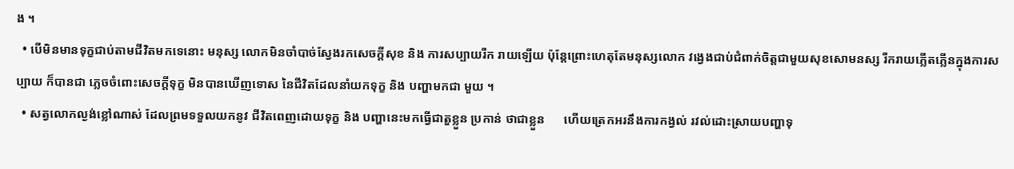ង ។
  • បើមិនមានទុក្ខជាប់តាមជីវិតមកទេនោះ មនុស្ស លោកមិនចាំបាច់ស្វែងរកសេចក្តីសុខ និង ការសប្បាយរីក រាយឡើយ ប៉ុន្តែព្រោះហេតុតែមនុស្សលោក វង្វេងជាប់ជំពាក់ចិត្តជាមួយសុខសោមនស្ស រីករាយភ្លើតភ្លើនក្នុងការសប្បាយ ក៏បានជា ភ្លេចចំពោះសេចក្តីទុក្ខ មិនបានឃើញទោស នៃជីវិតដែលនាំយកទុក្ខ និង បញ្ហាមកជា មួយ ។
  • សត្វលោកល្ងង់ខ្លៅណាស់ ដែលព្រមទទួលយកនូវ ជីវិតពេញដោយទុក្ខ និង បញ្ហានេះមកធ្វើជាតួខ្លួន ប្រកាន់ ថាជាខ្លួន      ហើយត្រេកអរនឹងការកង្វល់ រវល់ដោះស្រាយបញ្ហាទុ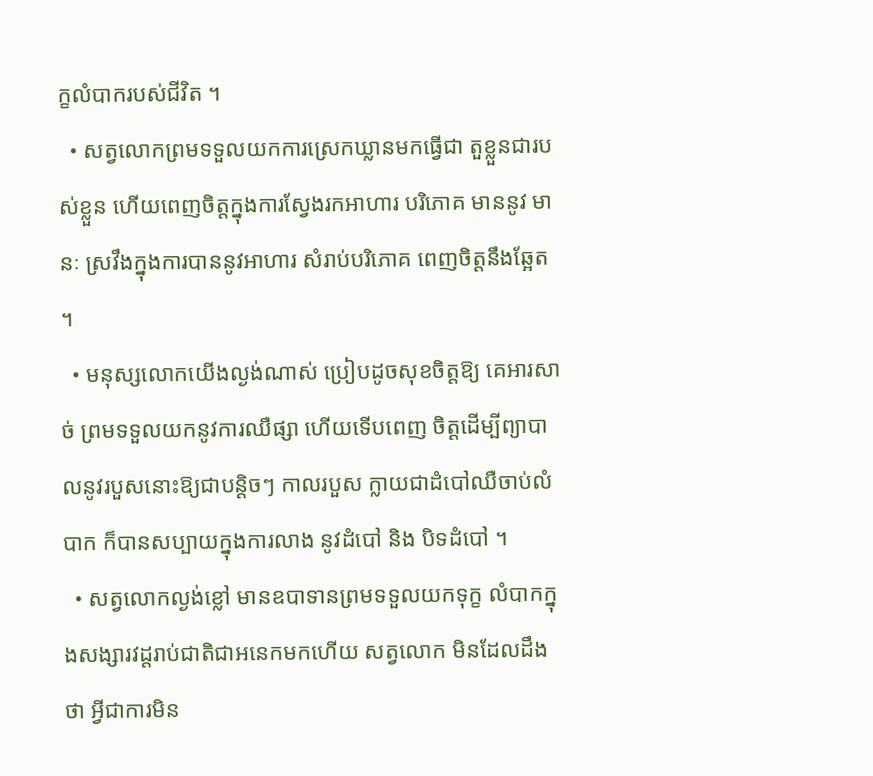ក្ខលំបាករបស់ជីវិត ។
  • សត្វលោកព្រមទទួលយកការស្រេកឃ្លានមកធ្វើជា តួខ្លួនជារបស់ខ្លួន ហើយពេញចិត្តក្នុងការស្វែងរកអាហារ បរិភោគ មាននូវ មានៈ ស្រវឹងក្នុងការបាននូវអាហារ សំរាប់បរិភោគ ពេញចិត្តនឹងឆ្អែត ។
  • មនុស្សលោកយើងល្ងង់ណាស់ ប្រៀបដូចសុខចិត្តឱ្យ គេអារសាច់ ព្រមទទួលយកនូវការឈឺផ្សា ហើយទើបពេញ ចិត្តដើម្បីព្យាបាលនូវរបួសនោះឱ្យជាបន្តិចៗ កាលរបួស ក្លាយជាដំបៅឈឺចាប់លំបាក ក៏បានសប្បាយក្នុងការលាង នូវដំបៅ និង បិទដំបៅ ។
  • សត្វលោកល្ងង់ខ្លៅ មានឧបាទានព្រមទទួលយកទុក្ខ លំបាកក្នុងសង្សារវដ្តរាប់ជាតិជាអនេកមកហើយ សត្វលោក មិនដែលដឹងថា អ្វីជាការមិន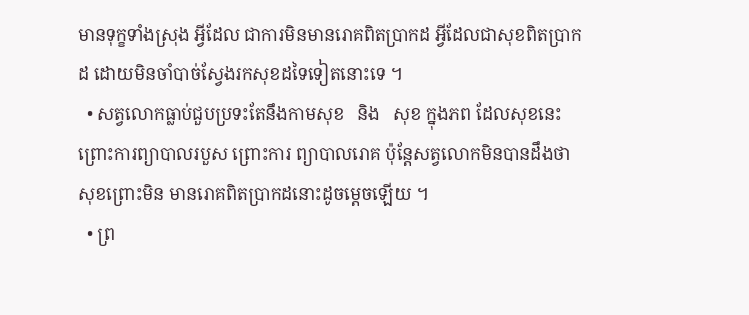មានទុក្ខទាំងស្រុង អ្វីដែល ជាការមិនមានរោគពិតប្រាកដ អ្វីដែលជាសុខពិតប្រាកដ ដោយមិនចាំបាច់ស្វែងរកសុខដទៃទៀតនោះទេ ។
  • សត្វលោកធ្លាប់ជួបប្រទះតែនឹងកាមសុខ   និង   សុខ ក្នុងភព ដែលសុខនេះព្រោះការព្យាបាលរបួស ព្រោះការ ព្យាបាលរោគ ប៉ុន្តែសត្វលោកមិនបានដឹងថា សុខព្រោះមិន មានរោគពិតប្រាកដនោះដូចម្តេចឡើយ ។
  • ព្រ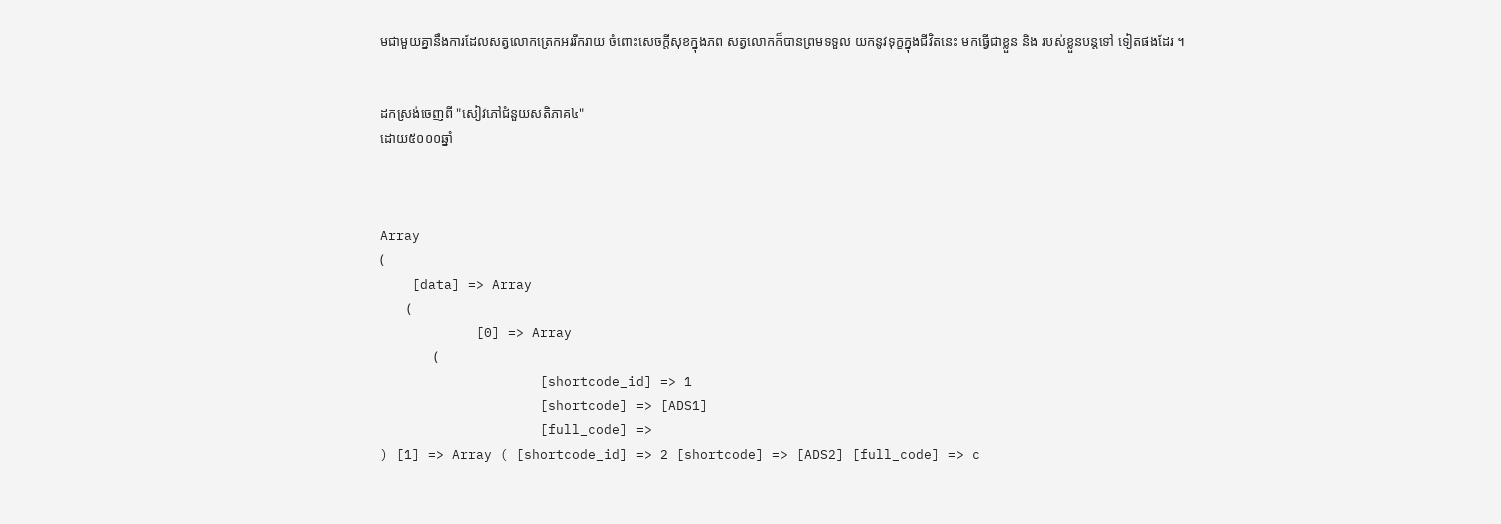មជាមួយគ្នានឹងការដែលសត្វលោកត្រេកអររីករាយ ចំពោះសេចក្តីសុខក្នុងភព សត្វលោកក៏បានព្រមទទួល យកនូវទុក្ខក្នុងជីវិតនេះ មកធ្វើជាខ្លួន និង របស់ខ្លួនបន្តទៅ ទៀតផងដែរ ។


ដកស្រង់ចេញពី "សៀវភៅជំនួយសតិភាគ៤"
ដោយ៥០០០ឆ្នាំ



Array
(
    [data] => Array
        (
            [0] => Array
                (
                    [shortcode_id] => 1
                    [shortcode] => [ADS1]
                    [full_code] =>
) [1] => Array ( [shortcode_id] => 2 [shortcode] => [ADS2] [full_code] => c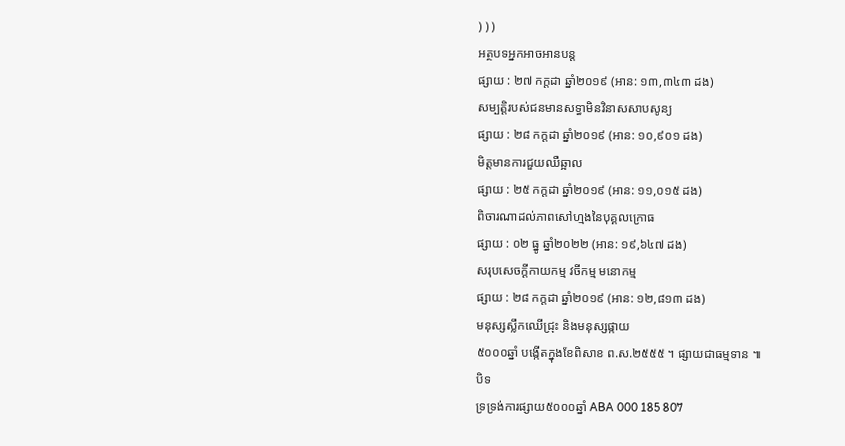) ) )
អត្ថបទអ្នកអាចអានបន្ត
ផ្សាយ : ២៧ កក្តដា ឆ្នាំ២០១៩ (អាន: ១៣,៣៤៣ ដង)
សម្បត្តិរបស់ជនមានសទ្ធាមិនវិនាសសាបសូន្យ
ផ្សាយ : ២៨ កក្តដា ឆ្នាំ២០១៩ (អាន: ១០,៩០១ ដង)
មិត្តមានការជួយឈឺឆ្អាល
ផ្សាយ : ២៥ កក្តដា ឆ្នាំ២០១៩ (អាន: ១១,០១៥ ដង)
ពិចារណាដល់ភាពសៅហ្មងនៃបុគ្គលក្រោធ
ផ្សាយ : ០២ ធ្នូ ឆ្នាំ២០២២ (អាន: ១៩,៦៤៧ ដង)
សរុបសេចក្ដីកាយកម្ម វចីកម្ម មនោកម្ម
ផ្សាយ : ២៨ កក្តដា ឆ្នាំ២០១៩ (អាន: ១២,៨១៣ ដង)
មនុស្សស្លឹកឈើជ្រុះ និងមនុស្សផ្កាយ
៥០០០ឆ្នាំ បង្កើតក្នុងខែពិសាខ ព.ស.២៥៥៥ ។ ផ្សាយជាធម្មទាន ៕
បិទ
ទ្រទ្រង់ការផ្សាយ៥០០០ឆ្នាំ ABA 000 185 807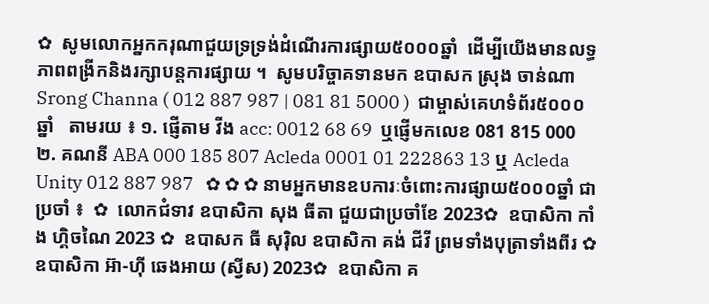✿  សូមលោកអ្នកករុណាជួយទ្រទ្រង់ដំណើរការផ្សាយ៥០០០ឆ្នាំ  ដើម្បីយើងមានលទ្ធភាពពង្រីកនិងរក្សាបន្តការផ្សាយ ។  សូមបរិច្ចាគទានមក ឧបាសក ស្រុង ចាន់ណា Srong Channa ( 012 887 987 | 081 81 5000 )  ជាម្ចាស់គេហទំព័រ៥០០០ឆ្នាំ   តាមរយ ៖ ១. ផ្ញើតាម វីង acc: 0012 68 69  ឬផ្ញើមកលេខ 081 815 000 ២. គណនី ABA 000 185 807 Acleda 0001 01 222863 13 ឬ Acleda Unity 012 887 987   ✿ ✿ ✿ នាមអ្នកមានឧបការៈចំពោះការផ្សាយ៥០០០ឆ្នាំ ជាប្រចាំ ៖  ✿  លោកជំទាវ ឧបាសិកា សុង ធីតា ជួយជាប្រចាំខែ 2023✿  ឧបាសិកា កាំង ហ្គិចណៃ 2023 ✿  ឧបាសក ធី សុរ៉ិល ឧបាសិកា គង់ ជីវី ព្រមទាំងបុត្រាទាំងពីរ ✿  ឧបាសិកា អ៊ា-ហុី ឆេងអាយ (ស្វីស) 2023✿  ឧបាសិកា គ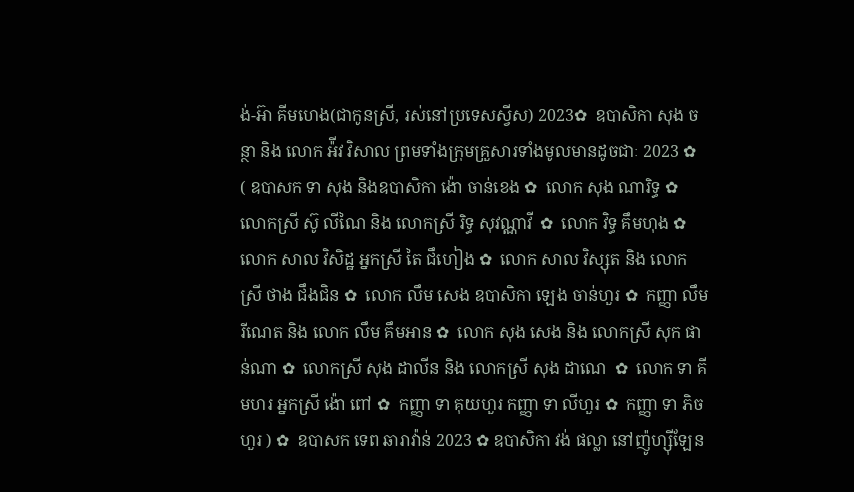ង់-អ៊ា គីមហេង(ជាកូនស្រី, រស់នៅប្រទេសស្វីស) 2023✿  ឧបាសិកា សុង ចន្ថា និង លោក អ៉ីវ វិសាល ព្រមទាំងក្រុមគ្រួសារទាំងមូលមានដូចជាៈ 2023 ✿  ( ឧបាសក ទា សុង និងឧបាសិកា ង៉ោ ចាន់ខេង ✿  លោក សុង ណារិទ្ធ ✿  លោកស្រី ស៊ូ លីណៃ និង លោកស្រី រិទ្ធ សុវណ្ណាវី  ✿  លោក វិទ្ធ គឹមហុង ✿  លោក សាល វិសិដ្ឋ អ្នកស្រី តៃ ជឹហៀង ✿  លោក សាល វិស្សុត និង លោកស្រី ថាង ជឹងជិន ✿  លោក លឹម សេង ឧបាសិកា ឡេង ចាន់ហួរ ✿  កញ្ញា លឹម រីណេត និង លោក លឹម គឹមអាន ✿  លោក សុង សេង និង លោកស្រី សុក ផាន់ណា ✿  លោកស្រី សុង ដាលីន និង លោកស្រី សុង ដាណេ  ✿  លោក ទា គីមហរ អ្នកស្រី ង៉ោ ពៅ ✿  កញ្ញា ទា គុយហួរ កញ្ញា ទា លីហួរ ✿  កញ្ញា ទា ភិចហួរ ) ✿  ឧបាសក ទេព ឆារាវ៉ាន់ 2023 ✿ ឧបាសិកា វង់ ផល្លា នៅញ៉ូហ្ស៊ីឡែន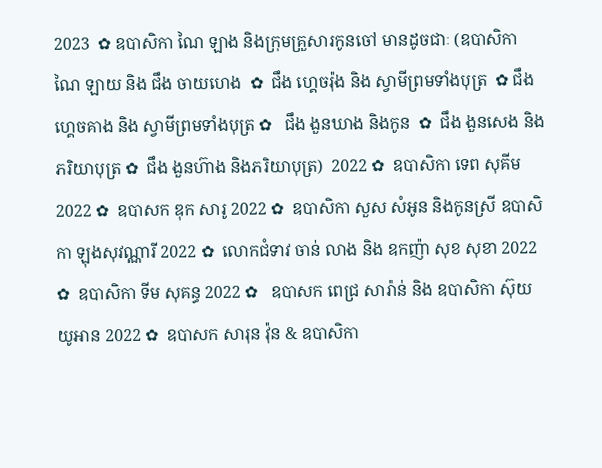2023  ✿ ឧបាសិកា ណៃ ឡាង និងក្រុមគ្រួសារកូនចៅ មានដូចជាៈ (ឧបាសិកា ណៃ ឡាយ និង ជឹង ចាយហេង  ✿  ជឹង ហ្គេចរ៉ុង និង ស្វាមីព្រមទាំងបុត្រ  ✿ ជឹង ហ្គេចគាង និង ស្វាមីព្រមទាំងបុត្រ ✿   ជឹង ងួនឃាង និងកូន  ✿  ជឹង ងួនសេង និងភរិយាបុត្រ ✿  ជឹង ងួនហ៊ាង និងភរិយាបុត្រ)  2022 ✿  ឧបាសិកា ទេព សុគីម 2022 ✿  ឧបាសក ឌុក សារូ 2022 ✿  ឧបាសិកា សួស សំអូន និងកូនស្រី ឧបាសិកា ឡុងសុវណ្ណារី 2022 ✿  លោកជំទាវ ចាន់ លាង និង ឧកញ៉ា សុខ សុខា 2022 ✿  ឧបាសិកា ទីម សុគន្ធ 2022 ✿   ឧបាសក ពេជ្រ សារ៉ាន់ និង ឧបាសិកា ស៊ុយ យូអាន 2022 ✿  ឧបាសក សារុន វ៉ុន & ឧបាសិកា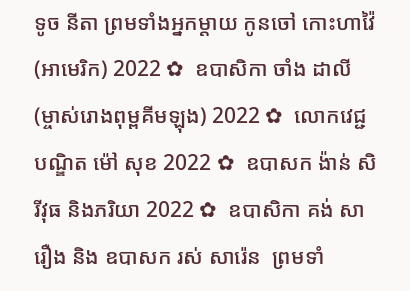ទូច នីតា ព្រមទាំងអ្នកម្តាយ កូនចៅ កោះហាវ៉ៃ (អាមេរិក) 2022 ✿  ឧបាសិកា ចាំង ដាលី (ម្ចាស់រោងពុម្ពគីមឡុង) 2022 ✿  លោកវេជ្ជបណ្ឌិត ម៉ៅ សុខ 2022 ✿  ឧបាសក ង៉ាន់ សិរីវុធ និងភរិយា 2022 ✿  ឧបាសិកា គង់ សារឿង និង ឧបាសក រស់ សារ៉េន  ព្រមទាំ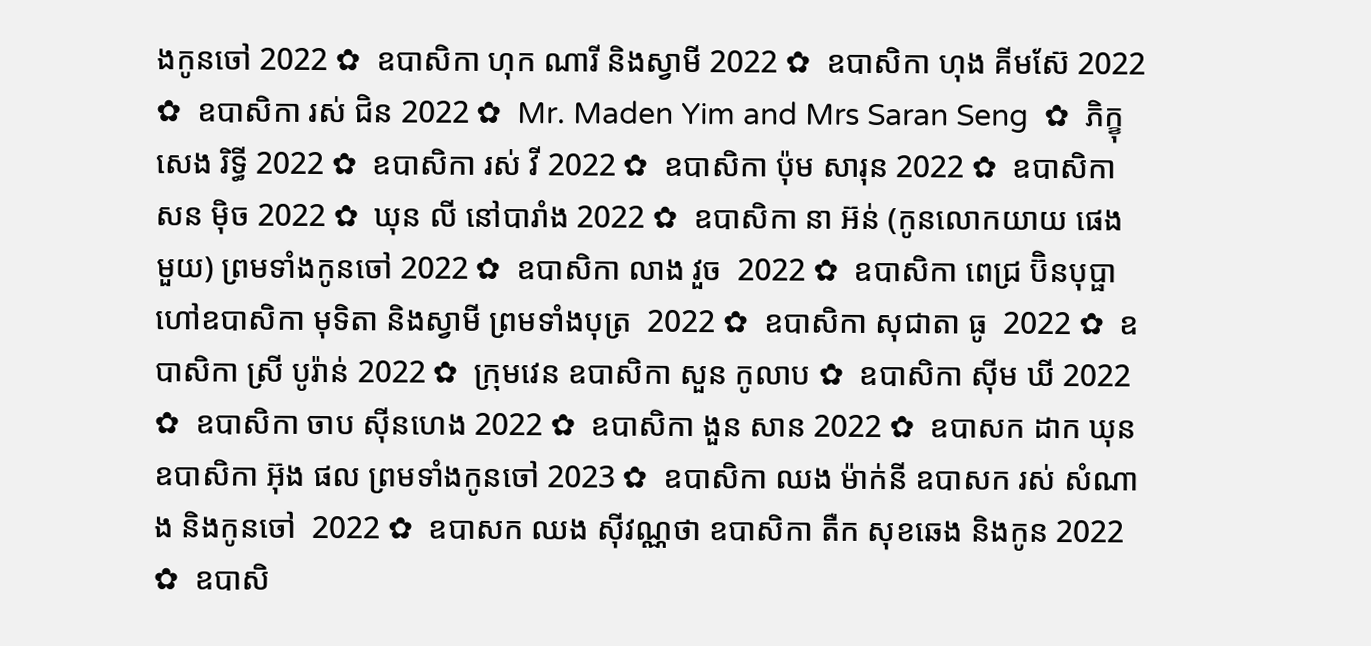ងកូនចៅ 2022 ✿  ឧបាសិកា ហុក ណារី និងស្វាមី 2022 ✿  ឧបាសិកា ហុង គីមស៊ែ 2022 ✿  ឧបាសិកា រស់ ជិន 2022 ✿  Mr. Maden Yim and Mrs Saran Seng  ✿  ភិក្ខុ សេង រិទ្ធី 2022 ✿  ឧបាសិកា រស់ វី 2022 ✿  ឧបាសិកា ប៉ុម សារុន 2022 ✿  ឧបាសិកា សន ម៉ិច 2022 ✿  ឃុន លី នៅបារាំង 2022 ✿  ឧបាសិកា នា អ៊ន់ (កូនលោកយាយ ផេង មួយ) ព្រមទាំងកូនចៅ 2022 ✿  ឧបាសិកា លាង វួច  2022 ✿  ឧបាសិកា ពេជ្រ ប៊ិនបុប្ផា ហៅឧបាសិកា មុទិតា និងស្វាមី ព្រមទាំងបុត្រ  2022 ✿  ឧបាសិកា សុជាតា ធូ  2022 ✿  ឧបាសិកា ស្រី បូរ៉ាន់ 2022 ✿  ក្រុមវេន ឧបាសិកា សួន កូលាប ✿  ឧបាសិកា ស៊ីម ឃី 2022 ✿  ឧបាសិកា ចាប ស៊ីនហេង 2022 ✿  ឧបាសិកា ងួន សាន 2022 ✿  ឧបាសក ដាក ឃុន  ឧបាសិកា អ៊ុង ផល ព្រមទាំងកូនចៅ 2023 ✿  ឧបាសិកា ឈង ម៉ាក់នី ឧបាសក រស់ សំណាង និងកូនចៅ  2022 ✿  ឧបាសក ឈង សុីវណ្ណថា ឧបាសិកា តឺក សុខឆេង និងកូន 2022 ✿  ឧបាសិ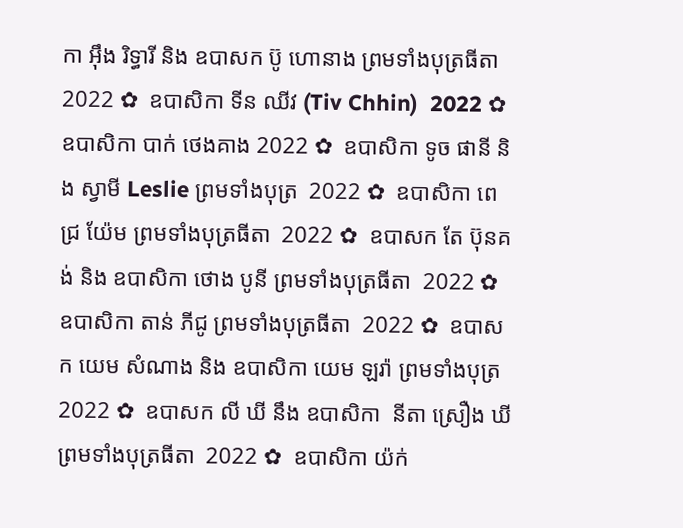កា អុឹង រិទ្ធារី និង ឧបាសក ប៊ូ ហោនាង ព្រមទាំងបុត្រធីតា  2022 ✿  ឧបាសិកា ទីន ឈីវ (Tiv Chhin)  2022 ✿  ឧបាសិកា បាក់ ថេងគាង 2022 ✿  ឧបាសិកា ទូច ផានី និង ស្វាមី Leslie ព្រមទាំងបុត្រ  2022 ✿  ឧបាសិកា ពេជ្រ យ៉ែម ព្រមទាំងបុត្រធីតា  2022 ✿  ឧបាសក តែ ប៊ុនគង់ និង ឧបាសិកា ថោង បូនី ព្រមទាំងបុត្រធីតា  2022 ✿  ឧបាសិកា តាន់ ភីជូ ព្រមទាំងបុត្រធីតា  2022 ✿  ឧបាសក យេម សំណាង និង ឧបាសិកា យេម ឡរ៉ា ព្រមទាំងបុត្រ  2022 ✿  ឧបាសក លី ឃី នឹង ឧបាសិកា  នីតា ស្រឿង ឃី  ព្រមទាំងបុត្រធីតា  2022 ✿  ឧបាសិកា យ៉ក់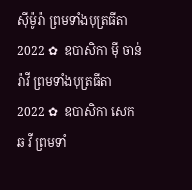សុីម៉ូរ៉ា ព្រមទាំងបុត្រធីតា  2022 ✿  ឧបាសិកា មុី ចាន់រ៉ាវី ព្រមទាំងបុត្រធីតា  2022 ✿  ឧបាសិកា សេក ឆ វី ព្រមទាំ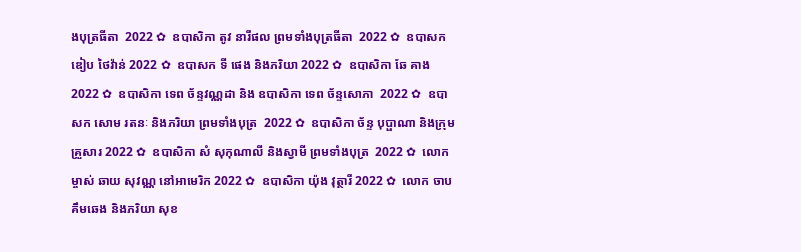ងបុត្រធីតា  2022 ✿  ឧបាសិកា តូវ នារីផល ព្រមទាំងបុត្រធីតា  2022 ✿  ឧបាសក ឌៀប ថៃវ៉ាន់ 2022 ✿  ឧបាសក ទី ផេង និងភរិយា 2022 ✿  ឧបាសិកា ឆែ គាង 2022 ✿  ឧបាសិកា ទេព ច័ន្ទវណ្ណដា និង ឧបាសិកា ទេព ច័ន្ទសោភា  2022 ✿  ឧបាសក សោម រតនៈ និងភរិយា ព្រមទាំងបុត្រ  2022 ✿  ឧបាសិកា ច័ន្ទ បុប្ផាណា និងក្រុមគ្រួសារ 2022 ✿  ឧបាសិកា សំ សុកុណាលី និងស្វាមី ព្រមទាំងបុត្រ  2022 ✿  លោកម្ចាស់ ឆាយ សុវណ្ណ នៅអាមេរិក 2022 ✿  ឧបាសិកា យ៉ុង វុត្ថារី 2022 ✿  លោក ចាប គឹមឆេង និងភរិយា សុខ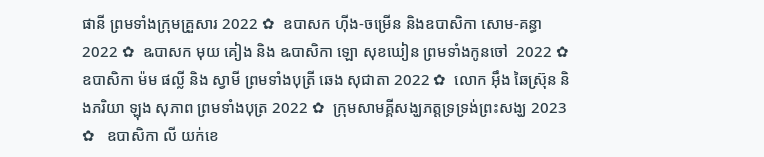ផានី ព្រមទាំងក្រុមគ្រួសារ 2022 ✿  ឧបាសក ហ៊ីង-ចម្រើន និងឧបាសិកា សោម-គន្ធា 2022 ✿  ឩបាសក មុយ គៀង និង ឩបាសិកា ឡោ សុខឃៀន ព្រមទាំងកូនចៅ  2022 ✿  ឧបាសិកា ម៉ម ផល្លី និង ស្វាមី ព្រមទាំងបុត្រី ឆេង សុជាតា 2022 ✿  លោក អ៊ឹង ឆៃស្រ៊ុន និងភរិយា ឡុង សុភាព ព្រមទាំងបុត្រ 2022 ✿  ក្រុមសាមគ្គីសង្ឃភត្តទ្រទ្រង់ព្រះសង្ឃ 2023 ✿   ឧបាសិកា លី យក់ខេ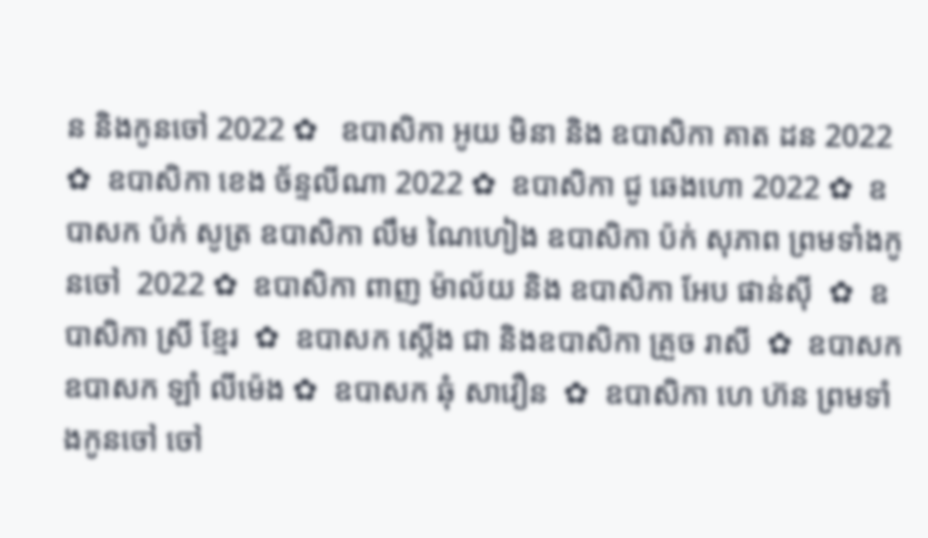ន និងកូនចៅ 2022 ✿   ឧបាសិកា អូយ មិនា និង ឧបាសិកា គាត ដន 2022 ✿  ឧបាសិកា ខេង ច័ន្ទលីណា 2022 ✿  ឧបាសិកា ជូ ឆេងហោ 2022 ✿  ឧបាសក ប៉ក់ សូត្រ ឧបាសិកា លឹម ណៃហៀង ឧបាសិកា ប៉ក់ សុភាព ព្រមទាំងកូនចៅ  2022 ✿  ឧបាសិកា ពាញ ម៉ាល័យ និង ឧបាសិកា អែប ផាន់ស៊ី  ✿  ឧបាសិកា ស្រី ខ្មែរ  ✿  ឧបាសក ស្តើង ជា និងឧបាសិកា គ្រួច រាសី  ✿  ឧបាសក ឧបាសក ឡាំ លីម៉េង ✿  ឧបាសក ឆុំ សាវឿន  ✿  ឧបាសិកា ហេ ហ៊ន ព្រមទាំងកូនចៅ ចៅ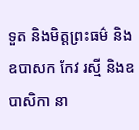ទួត និងមិត្តព្រះធម៌ និងឧបាសក កែវ រស្មី និងឧបាសិកា នា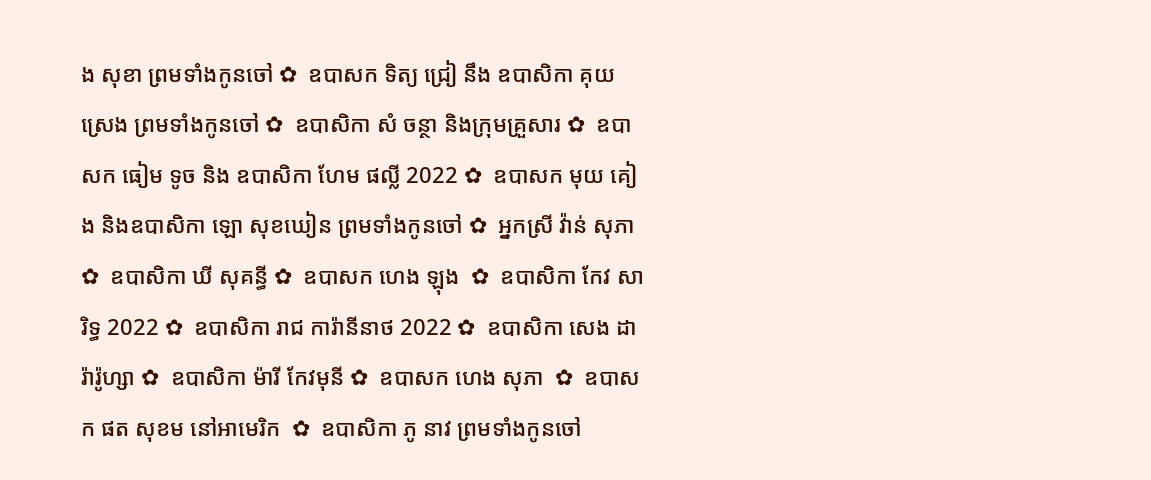ង សុខា ព្រមទាំងកូនចៅ ✿  ឧបាសក ទិត្យ ជ្រៀ នឹង ឧបាសិកា គុយ ស្រេង ព្រមទាំងកូនចៅ ✿  ឧបាសិកា សំ ចន្ថា និងក្រុមគ្រួសារ ✿  ឧបាសក ធៀម ទូច និង ឧបាសិកា ហែម ផល្លី 2022 ✿  ឧបាសក មុយ គៀង និងឧបាសិកា ឡោ សុខឃៀន ព្រមទាំងកូនចៅ ✿  អ្នកស្រី វ៉ាន់ សុភា ✿  ឧបាសិកា ឃី សុគន្ធី ✿  ឧបាសក ហេង ឡុង  ✿  ឧបាសិកា កែវ សារិទ្ធ 2022 ✿  ឧបាសិកា រាជ ការ៉ានីនាថ 2022 ✿  ឧបាសិកា សេង ដារ៉ារ៉ូហ្សា ✿  ឧបាសិកា ម៉ារី កែវមុនី ✿  ឧបាសក ហេង សុភា  ✿  ឧបាសក ផត សុខម នៅអាមេរិក  ✿  ឧបាសិកា ភូ នាវ ព្រមទាំងកូនចៅ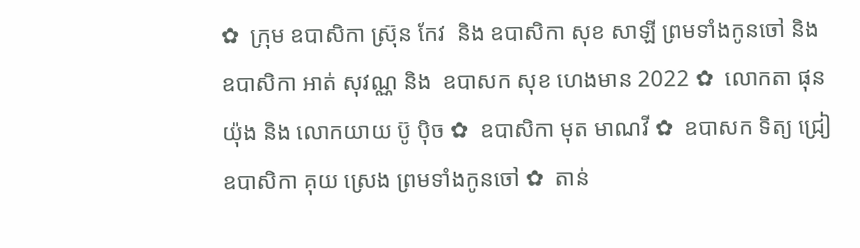✿  ក្រុម ឧបាសិកា ស្រ៊ុន កែវ  និង ឧបាសិកា សុខ សាឡី ព្រមទាំងកូនចៅ និង ឧបាសិកា អាត់ សុវណ្ណ និង  ឧបាសក សុខ ហេងមាន 2022 ✿  លោកតា ផុន យ៉ុង និង លោកយាយ ប៊ូ ប៉ិច ✿  ឧបាសិកា មុត មាណវី ✿  ឧបាសក ទិត្យ ជ្រៀ ឧបាសិកា គុយ ស្រេង ព្រមទាំងកូនចៅ ✿  តាន់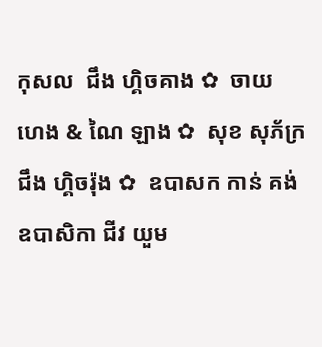កុសល  ជឹង ហ្គិចគាង ✿  ចាយ ហេង & ណៃ ឡាង ✿  សុខ សុភ័ក្រ ជឹង ហ្គិចរ៉ុង ✿  ឧបាសក កាន់ គង់ ឧបាសិកា ជីវ យួម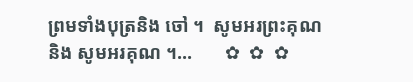ព្រមទាំងបុត្រនិង ចៅ ។  សូមអរព្រះគុណ និង សូមអរគុណ ។...       ✿  ✿  ✿